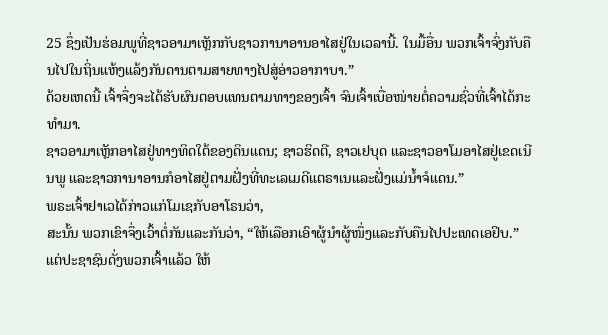25 ຊຶ່ງເປັນຮ່ອມພູທີ່ຊາວອາມາເຫຼັກກັບຊາວການາອານອາໄສຢູ່ໃນເວລານີ້. ໃນມື້ອື່ນ ພວກເຈົ້າຈົ່ງກັບຄືນໄປໃນຖິ່ນແຫ້ງແລ້ງກັນດານຕາມສາຍທາງໄປສູ່ອ່າວອາກາບາ.”
ດ້ວຍເຫດນີ້ ເຈົ້າຈຶ່ງຈະໄດ້ຮັບຜົນຕອບແທນຕາມທາງຂອງເຈົ້າ ຈົນເຈົ້າເບື່ອໜ່າຍຕໍ່ຄວາມຊົ່ວທີ່ເຈົ້າໄດ້ກະທຳມາ.
ຊາວອາມາເຫຼັກອາໄສຢູ່ທາງທິດໃຕ້ຂອງດິນແດນ; ຊາວຮິດຕີ, ຊາວເຢບຸດ ແລະຊາວອາໂມອາໄສຢູ່ເຂດເນີນພູ ແລະຊາວການາອານກໍອາໄສຢູ່ຕາມຝັ່ງທີ່ທະເລເມດີແຕຣາເນແລະຝັ່ງແມ່ນໍ້າຈໍແດນ.”
ພຣະເຈົ້າຢາເວໄດ້ກ່າວແກ່ໂມເຊກັບອາໂຣນວ່າ,
ສະນັ້ນ ພວກເຂົາຈຶ່ງເວົ້າຕໍ່ກັນແລະກັນວ່າ, “ໃຫ້ເລືອກເອົາຜູ້ນຳຜູ້ໜຶ່ງແລະກັບຄືນໄປປະເທດເອຢິບ.”
ແຕ່ປະຊາຊົນດັ່ງພວກເຈົ້າແລ້ວ ໃຫ້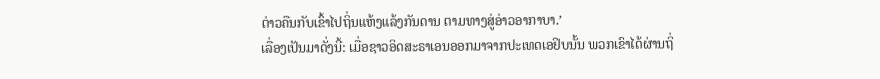ຕ່າວຄືນກັບເຂົ້າໄປຖິ່ນແຫ້ງແລ້ງກັນດານ ຕາມທາງສູ່ອ່າວອາກາບາ.’
ເລື່ອງເປັນມາດັ່ງນີ້: ເມື່ອຊາວອິດສະຣາເອນອອກມາຈາກປະເທດເອຢິບນັ້ນ ພວກເຂົາໄດ້ຜ່ານຖິ່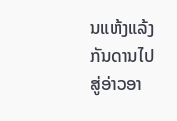ນແຫ້ງແລ້ງກັນດານໄປສູ່ອ່າວອາ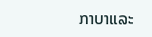ກາບາແລະ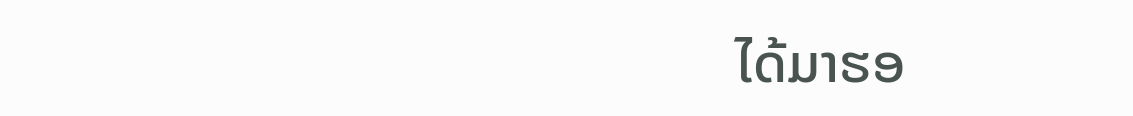ໄດ້ມາຮອ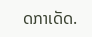ດກາເດັດ.